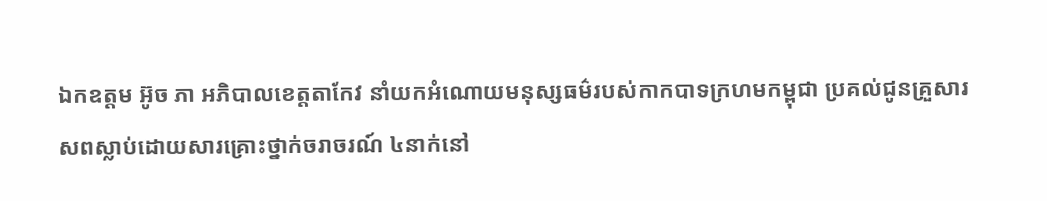ឯកឧត្តម អ៊ូច ភា អភិបាលខេត្តតាកែវ នាំយកអំណោយមនុស្សធម៌របស់កាកបាទក្រហមកម្ពុជា ប្រគល់ជូនគ្រួសារសពស្លាប់ដោយសារគ្រោះថ្នាក់ចរាចរណ៍ ៤នាក់នៅ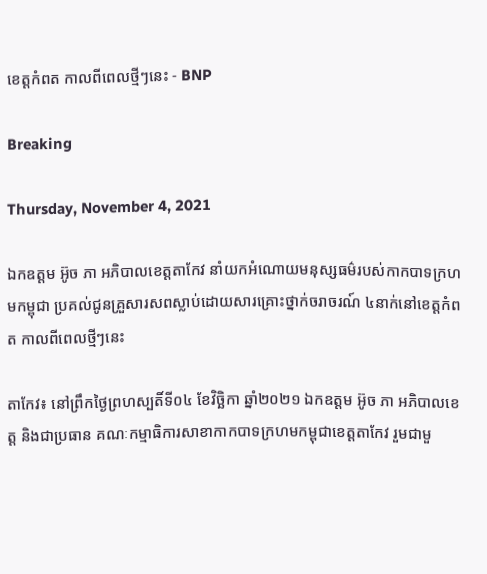ខេត្តកំពត កាលពីពេលថ្មីៗនេះ - BNP

Breaking

Thursday, November 4, 2021

ឯកឧត្តម អ៊ូច ភា អភិបាលខេត្តតាកែវ នាំយកអំណោយមនុស្សធម៌របស់កាកបាទក្រហមកម្ពុជា ប្រគល់ជូនគ្រួសារសពស្លាប់ដោយសារគ្រោះថ្នាក់ចរាចរណ៍ ៤នាក់នៅខេត្តកំពត កាលពីពេលថ្មីៗនេះ

តាកែវ៖ នៅព្រឹកថ្ងៃព្រហស្បតិ៍ទី០៤ ខែវិច្ឆិកា ឆ្នាំ២០២១ ឯកឧត្តម អ៊ូច ភា អភិបាលខេត្ត និងជាប្រធាន គណៈកម្មាធិការសាខាកាកបាទក្រហមកម្ពុជាខេត្តតាកែវ រួមជាមួ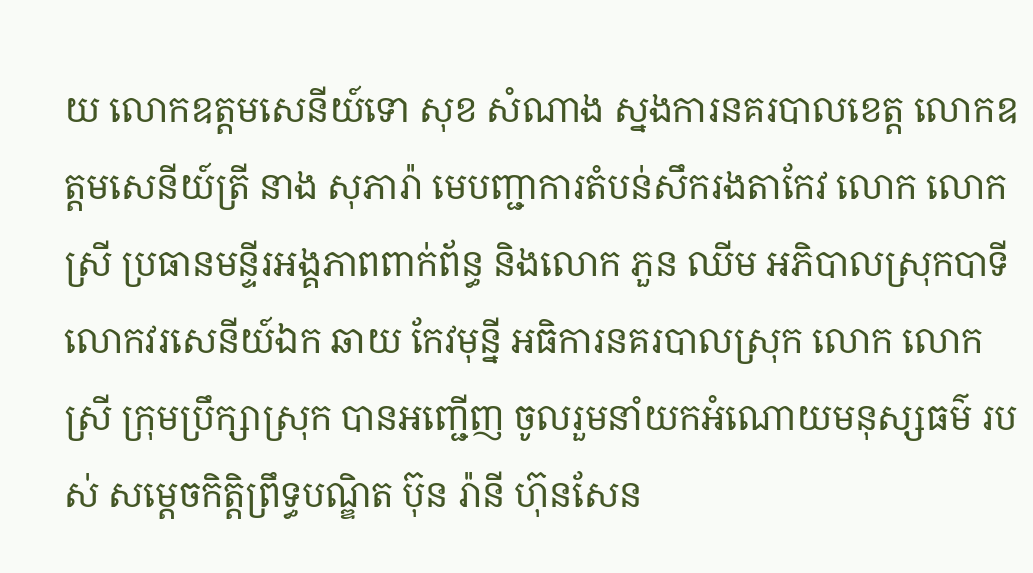យ លោកឧត្តមសេនីយ៍ទោ សុខ សំណាង ស្នងការនគរបាលខេត្ត លោកឧត្តមសេនីយ៍ត្រី នាង សុភារ៉ា មេបញ្ជាការតំបន់សឹករងតាកែវ លោក លោក ស្រី ប្រធានមន្ទីរអង្គភាពពាក់ព័ន្ធ និងលោក ភួន ឈីម អភិបាលស្រុកបាទី លោកវរសេនីយ៍ឯក ឆាយ កែវមុន្នី អធិការនគរបាលស្រុក លោក លោកស្រី ក្រុមប្រឹក្សាស្រុក បានអញ្ជើញ ចូលរួមនាំយកអំណោយមនុស្សធម៌ របស់ សម្ដេចកិត្តិព្រឹទ្ធបណ្ឌិត ប៊ុន រ៉ានី ហ៊ុនសែន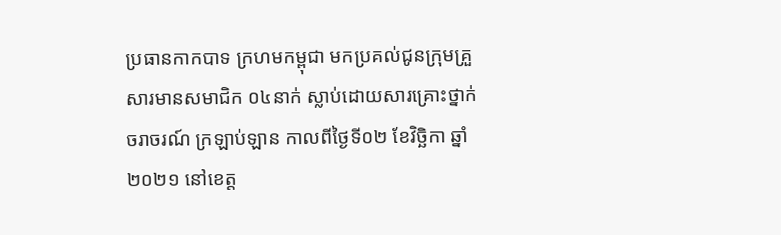ប្រធានកាកបាទ ក្រហមកម្ពុជា មកប្រគល់ជូនក្រុមគ្រួសារមានសមាជិក ០៤នាក់ ស្លាប់ដោយសារគ្រោះថ្នាក់ចរាចរណ៍ ក្រឡាប់ឡាន កាលពីថ្ងៃទី០២ ខែវិច្ឆិកា ឆ្នាំ២០២១ នៅខេត្ត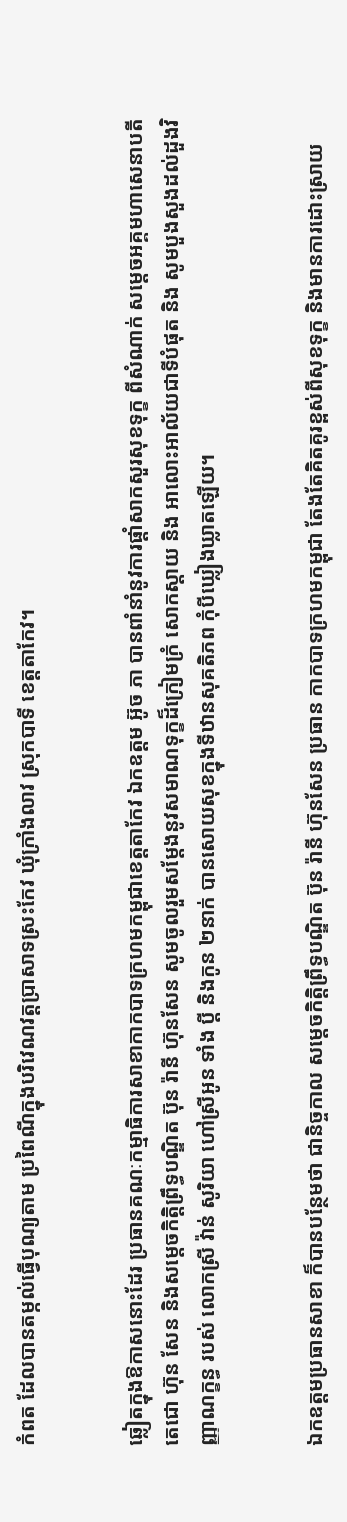កំពត ដែលបានតម្កល់ធ្វើបុណ្យតាម ប្រពៃណីក្នុងបរិវេណវត្តប្រាសាទស្រះកែវ ឃុំក្រាំងលាវ ស្រុកបាទី ខេត្តតាកែវ។


ឆ្លៀតក្នុងឱកាសនោះដែរ ប្រធានគណៈកម្មាធិការសាខាកាកបាទក្រហមកម្ពុជាខេត្តតាកែវ ឯកឧត្តម អ៊ូច ភា បានពាំនាំនូវការផ្តាំសាកសួរសុខទុក្ខ ពីសំណាក់ សម្តេចអគ្គមហាសេនាបតីតេជោ ហ៊ុន សែន និងសម្តេចកិត្តិព្រឹទ្ធបណ្ឌិត ប៊ុន រ៉ានី ហ៊ុនសែន សូមចូលរួមសម្ដែងនូវសមាណទុក្ខដ៏ក្រៀមក្រំ សោកស្តាយ និង អាលោះអាល័យជាទីបំផុត និង សូមបួងសួងដល់ដួងវិញ្ញាណក្ខន្ធ របស់ លោកស្រី វ៉ាន់ សូរិយា ហៅស្រីអូន ទាំង ប្ដី និងកូន ២នាក់ បានសោយសុខក្នុងទីឋានសុគតិភព កុំបីឃ្លៀងឃ្លាតឡើយ។


ឯកឧត្តមប្រធានសាខា ក៏បានបន្ថែមថា ជានិច្ចកាល សម្តេចកិត្តិព្រឹទ្ធបណ្ឌិត ប៊ុន រ៉ានី ហ៊ុនសែន ប្រធាន កាកបាទក្រហមកម្ពុជា តែងតែគិតគូរខ្ពស់ពីសុខទុក្ខ និងមានការដោះស្រាយ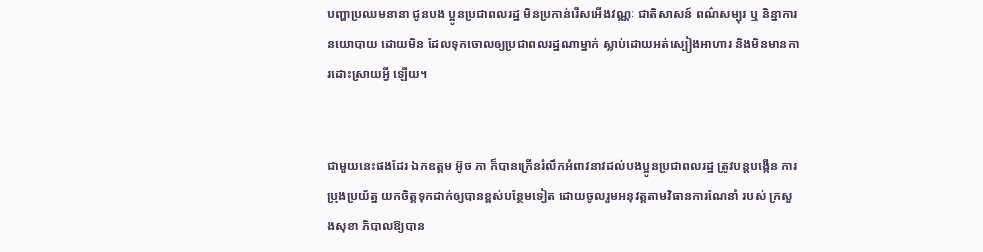បញ្ហាប្រឈមនានា ជូនបង ប្អូនប្រជាពលរដ្ឋ មិនប្រកាន់រើសអើងវណ្ណៈ ជាតិសាសន៍ ពណ៌សម្បុរ ឬ និន្នាការនយោបាយ ដោយមិន ដែលទុកចោលឲ្យប្រជាពលរដ្ឋណាម្នាក់ ស្លាប់ដោយអត់ស្បៀងអាហារ និងមិនមានការដោះស្រាយអ្វី ឡើយ។


ជាមួយនេះផងដែរ ឯកឧត្តម អ៊ូច ភា ក៏បានក្រើនរំលឹកអំពាវនាវដល់បងប្អូនប្រជាពលរដ្ឋ ត្រូវបន្តបង្កើន ការប្រុងប្រយ័ត្ន យកចិត្តទុកដាក់ឲ្យបានខ្ពស់បន្ថែមទៀត ដោយចូលរួមអនុវត្តតាមវិធានការណែនាំ របស់ ក្រសួងសុខា ភិបាលឱ្យបាន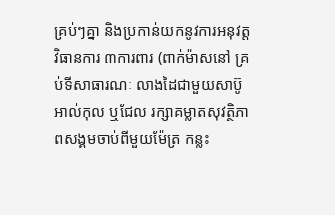គ្រប់ៗគ្នា និងប្រកាន់យកនូវការអនុវត្តវិធានការ ៣ការពារ (ពាក់ម៉ាសនៅ គ្រប់ទីសាធារណៈ លាងដៃជាមួយសាប៊ូ អាល់កុល ឬជែល រក្សាគម្លាតសុវត្ថិភាពសង្គមចាប់ពីមួយម៉ែត្រ កន្លះ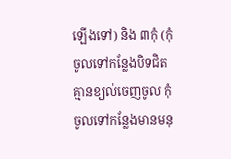ឡើងទៅ) និង ៣កុំ (កុំចូលទៅកន្លែងបិទជិតគ្មានខ្យល់ចេញចូល កុំចូលទៅកន្លែងមានមនុ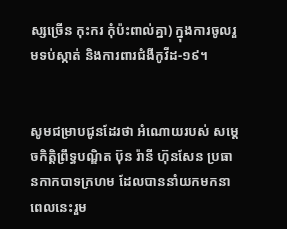ស្សច្រើន កុះករ កុំប៉ះពាល់គ្នា) ក្នុងការចូលរួមទប់ស្កាត់ និងការពារជំងីកូវីដ-១៩។


សូមជម្រាបជូនដែរថា អំណោយរបស់ សម្ដេចកិត្តិព្រឹទ្ធបណ្ឌិត ប៊ុន រ៉ានី ហ៊ុនសែន ប្រធានកាកបាទក្រហម ដែលបាននាំយកមកនាពេលនេះរួម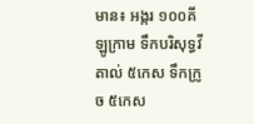មាន៖ អង្ករ ១០០គីឡូក្រាម ទឹកបរិសុទ្ធវីតាល់ ៥កេស ទឹកក្រូច ៥កេស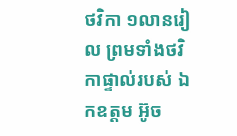ថវិកា ១លានរៀល ព្រមទាំងថវិកាផ្ទាល់របស់ ឯកឧត្តម អ៊ូច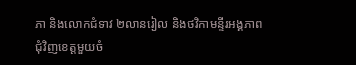ភា និងលោកជំទាវ ២លានរៀល និងថវិកាមន្ទីរអង្គភាពជុំវិញខេត្តមួយចំ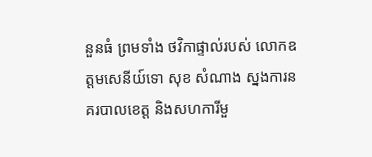នួនធំ ព្រមទាំង ថវិកាផ្ទាល់របស់ លោកឧត្តមសេនីយ៍ទោ សុខ សំណាង ស្នងការនគរបាលខេត្ត និងសហការីមួ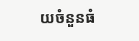យចំនួនធំ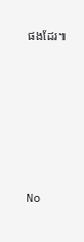ផងដែរ៕








No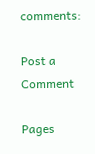comments:

Post a Comment

Pages